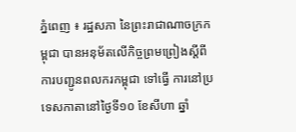ភ្នំពេញ ៖ រដ្ឋសភា នៃព្រះរាជាណាចក្រកម្ពុជា បានអនុម័តលើកិច្ចព្រមព្រៀងស្តីពី ការបញ្ជូនពលករកម្ពុជា ទៅធ្វើ ការនៅប្រទេសកាតានៅថ្ងៃទី១០ ខែសីហា ឆ្នាំ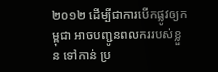២០១២ ដើម្បីជាការបើកផ្លូវឲ្យកម្ពុជា អាចបញ្ជូនពលកររបស់ខ្លួន ទៅកាន់ ប្រ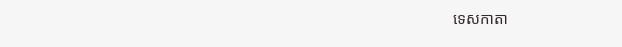ទេសកាតា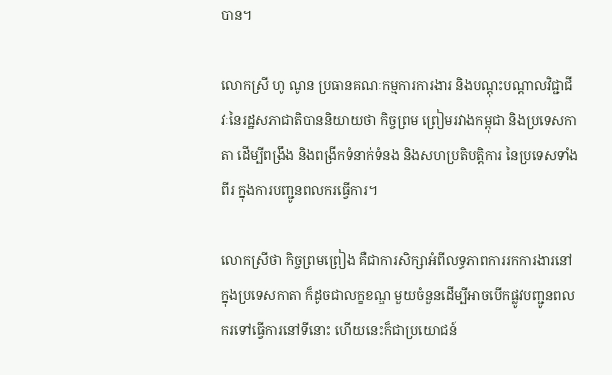បាន។

លោកស្រី ហូ ណូន ប្រធានគណៈកម្មការការងារ និងបណ្តុះបណ្តាលវិជ្ជាជីវៈនៃរដ្ឋសភាជាតិបាននិយាយថា កិច្ចព្រម ព្រៀមរវាងកម្ពុជា និងប្រទេសកាតា ដើម្បីពង្រឹង និងពង្រីកទំនាក់ទំនង និងសហប្រតិបត្តិការ នៃប្រទេសទាំងពីរ ក្នុងការបញ្ជូនពលករធ្វើការ។

លោកស្រីថា កិច្ចព្រមព្រៀង គឺជាការសិក្សាអំពីលទ្ធភាពការរកការងារនៅក្នុងប្រទេសកាតា ក៏ដូចជាលក្ខខណ្ឌ មួយចំនួនដើម្បីអាចបើកផ្លូវបញ្ជូនពលករទៅធ្វើការនៅទីនោះ ហើយនេះក៏ជាប្រយោជន៍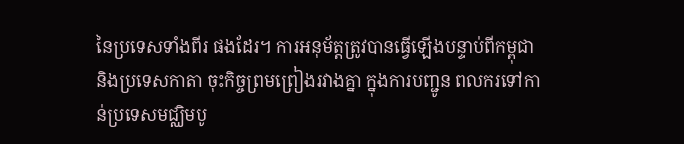នៃប្រទេសទាំងពីរ ផងដែរ។ ការអនុម័ត្តត្រូវបានធ្វើឡើងបន្ទាប់ពីកម្ពុជា និងប្រទេសកាតា ចុះកិច្ចព្រមព្រៀងរវាងគ្នា ក្នុងការបញ្ជូន ពលករទៅកាន់ប្រទេសមជ្ឈិមបូ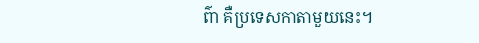ព៌ា គឺប្រទេសកាតាមួយនេះ។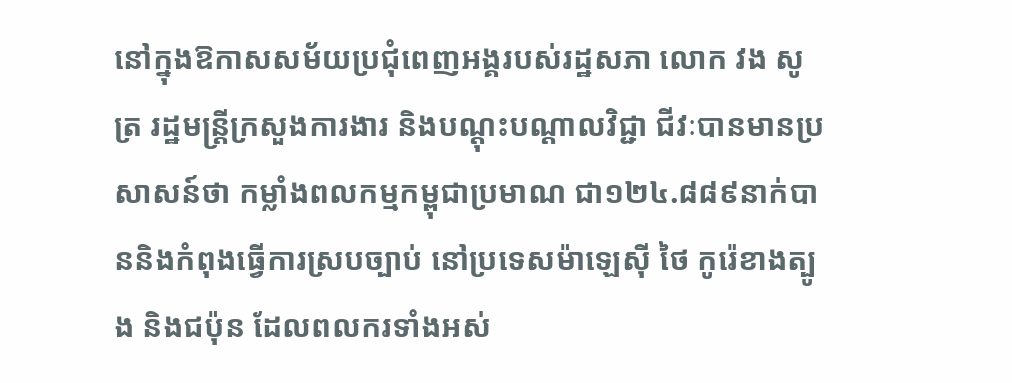នៅក្នុងឱកាសសម័យប្រជុំពេញអង្គរបស់រដ្ឋសភា លោក វង សូត្រ រដ្ឋមន្រ្តីក្រសួងការងារ និងបណ្តុះបណ្តាលវិជ្ជា ជីវៈបានមានប្រសាសន៍ថា កម្លាំងពលកម្មកម្ពុជាប្រមាណ ជា១២៤.៨៨៩នាក់បាននិងកំពុងធ្វើការស្របច្បាប់ នៅប្រទេសម៉ាឡេស៊ី ថៃ កូរ៉េខាងត្បូង និងជប៉ុន ដែលពលករទាំងអស់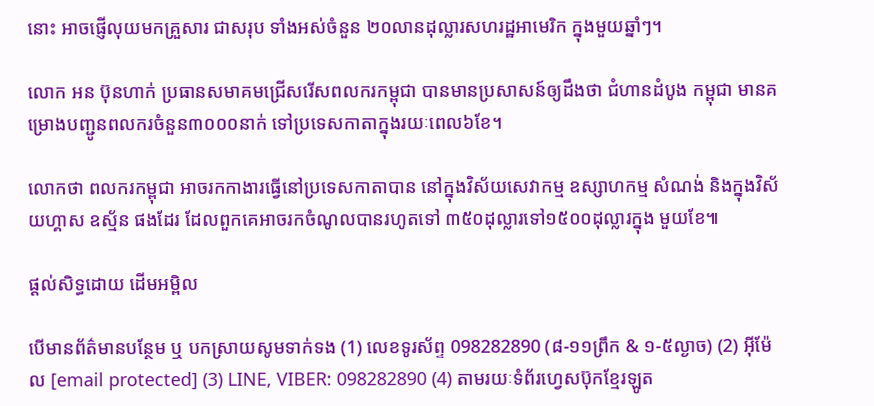នោះ អាចផ្ញើលុយមកគ្រួសារ ជាសរុប ទាំងអស់ចំនួន ២០លានដុល្លារសហរដ្ឋអាមេរិក ក្នុងមួយឆ្នាំៗ។

លោក អន ប៊ុនហាក់ ប្រធានសមាគមជ្រើសរើសពលករកម្ពុជា បានមានប្រសាសន៍ឲ្យដឹងថា ជំហានដំបូង កម្ពុជា មានគម្រោងបញ្ជូនពលករចំនួន៣០០០នាក់ ទៅប្រទេសកាតាក្នុងរយៈពេល៦ខែ។

លោកថា ពលករកម្ពុជា អាចរកកាងារធ្វើនៅប្រទេសកាតាបាន នៅក្នុងវិស័យសេវាកម្ម ឧស្សាហកម្ម សំណង់ និងក្នុងវិស័យហ្គាស ឧស្ម័ន ផងដែរ ដែលពួកគេអាចរកចំណូលបានរហូតទៅ ៣៥០ដុល្លារទៅ១៥០០ដុល្លារក្នុង មួយខែ៕

ផ្តល់សិទ្ធដោយ ដើមអម្ពិល

បើមានព័ត៌មានបន្ថែម ឬ បកស្រាយសូមទាក់ទង (1) លេខទូរស័ព្ទ 098282890 (៨-១១ព្រឹក & ១-៥ល្ងាច) (2) អ៊ីម៉ែល [email protected] (3) LINE, VIBER: 098282890 (4) តាមរយៈទំព័រហ្វេសប៊ុកខ្មែរឡូត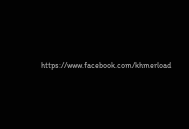https://www.facebook.com/khmerload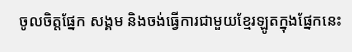ចូលចិត្តផ្នែក សង្គម និងចង់ធ្វើការជាមួយខ្មែរឡូតក្នុងផ្នែកនេះ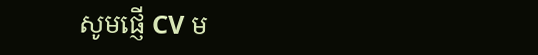សូមផ្ញើ CV ម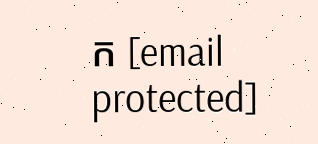ក [email protected]